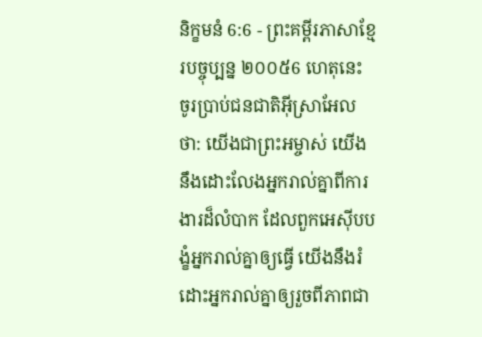និក្ខមនំ 6:6 - ព្រះគម្ពីរភាសាខ្មែរបច្ចុប្បន្ន ២០០៥6 ហេតុនេះ ចូរប្រាប់ជនជាតិអ៊ីស្រាអែលថា: យើងជាព្រះអម្ចាស់ យើងនឹងដោះលែងអ្នករាល់គ្នាពីការងារដ៏លំបាក ដែលពួកអេស៊ីបបង្ខំអ្នករាល់គ្នាឲ្យធ្វើ យើងនឹងរំដោះអ្នករាល់គ្នាឲ្យរួចពីភាពជា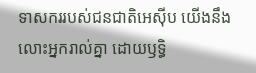ទាសកររបស់ជនជាតិអេស៊ីប យើងនឹងលោះអ្នករាល់គ្នា ដោយឫទ្ធិ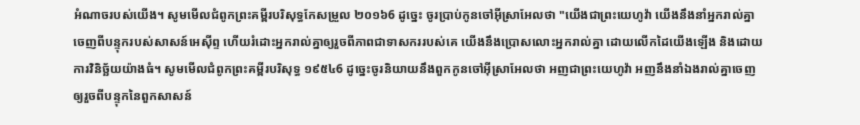អំណាចរបស់យើង។ សូមមើលជំពូកព្រះគម្ពីរបរិសុទ្ធកែសម្រួល ២០១៦6 ដូច្នេះ ចូរប្រាប់កូនចៅអ៊ីស្រាអែលថា "យើងជាព្រះយេហូវ៉ា យើងនឹងនាំអ្នករាល់គ្នាចេញពីបន្ទុករបស់សាសន៍អេស៊ីព្ទ ហើយរំដោះអ្នករាល់គ្នាឲ្យរួចពីភាពជាទាសកររបស់គេ យើងនឹងប្រោសលោះអ្នករាល់គ្នា ដោយលើកដៃយើងឡើង និងដោយការវិនិច្ឆ័យយ៉ាងធំ។ សូមមើលជំពូកព្រះគម្ពីរបរិសុទ្ធ ១៩៥៤6 ដូច្នេះចូរនិយាយនឹងពួកកូនចៅអ៊ីស្រាអែលថា អញជាព្រះយេហូវ៉ា អញនឹងនាំឯងរាល់គ្នាចេញឲ្យរួចពីបន្ទុកនៃពួកសាសន៍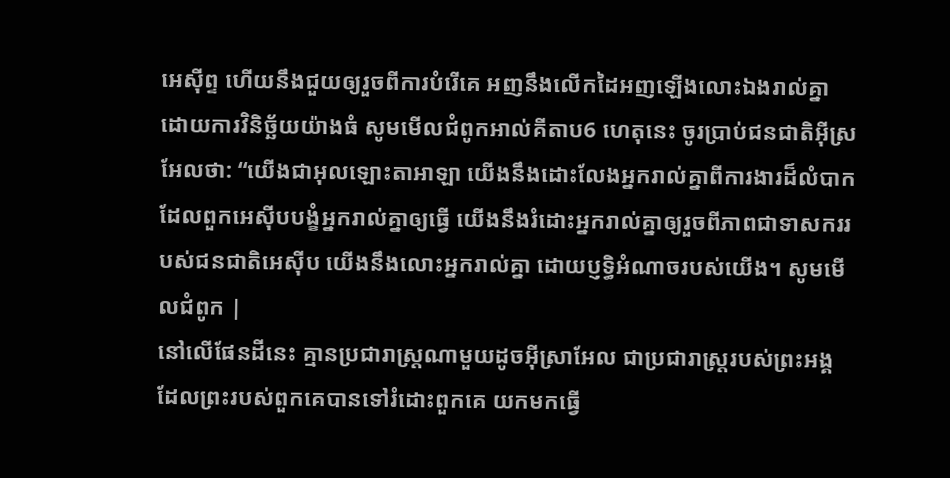អេស៊ីព្ទ ហើយនឹងជួយឲ្យរួចពីការបំរើគេ អញនឹងលើកដៃអញឡើងលោះឯងរាល់គ្នា ដោយការវិនិច្ឆ័យយ៉ាងធំ សូមមើលជំពូកអាល់គីតាប6 ហេតុនេះ ចូរប្រាប់ជនជាតិអ៊ីស្រអែលថា: “យើងជាអុលឡោះតាអាឡា យើងនឹងដោះលែងអ្នករាល់គ្នាពីការងារដ៏លំបាក ដែលពួកអេស៊ីបបង្ខំអ្នករាល់គ្នាឲ្យធ្វើ យើងនឹងរំដោះអ្នករាល់គ្នាឲ្យរួចពីភាពជាទាសកររបស់ជនជាតិអេស៊ីប យើងនឹងលោះអ្នករាល់គ្នា ដោយប្ញទ្ធិអំណាចរបស់យើង។ សូមមើលជំពូក |
នៅលើផែនដីនេះ គ្មានប្រជារាស្ត្រណាមួយដូចអ៊ីស្រាអែល ជាប្រជារាស្ត្ររបស់ព្រះអង្គ ដែលព្រះរបស់ពួកគេបានទៅរំដោះពួកគេ យកមកធ្វើ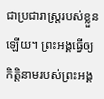ជាប្រជារាស្ត្ររបស់ខ្លួនឡើយ។ ព្រះអង្គធ្វើឲ្យកិត្តិនាមរបស់ព្រះអង្គ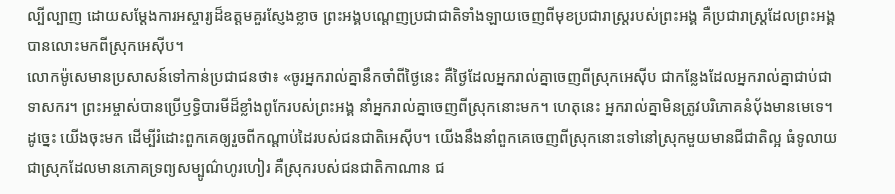ល្បីល្បាញ ដោយសម្តែងការអស្ចារ្យដ៏ឧត្ដមគួរស្ញែងខ្លាច ព្រះអង្គបណ្ដេញប្រជាជាតិទាំងឡាយចេញពីមុខប្រជារាស្ត្ររបស់ព្រះអង្គ គឺប្រជារាស្ត្រដែលព្រះអង្គបានលោះមកពីស្រុកអេស៊ីប។
លោកម៉ូសេមានប្រសាសន៍ទៅកាន់ប្រជាជនថា៖ «ចូរអ្នករាល់គ្នានឹកចាំពីថ្ងៃនេះ គឺថ្ងៃដែលអ្នករាល់គ្នាចេញពីស្រុកអេស៊ីប ជាកន្លែងដែលអ្នករាល់គ្នាជាប់ជាទាសករ។ ព្រះអម្ចាស់បានប្រើឫទ្ធិបារមីដ៏ខ្លាំងពូកែរបស់ព្រះអង្គ នាំអ្នករាល់គ្នាចេញពីស្រុកនោះមក។ ហេតុនេះ អ្នករាល់គ្នាមិនត្រូវបរិភោគនំប៉័ងមានមេទេ។
ដូច្នេះ យើងចុះមក ដើម្បីរំដោះពួកគេឲ្យរួចពីកណ្ដាប់ដៃរបស់ជនជាតិអេស៊ីប។ យើងនឹងនាំពួកគេចេញពីស្រុកនោះទៅនៅស្រុកមួយមានជីជាតិល្អ ធំទូលាយ ជាស្រុកដែលមានភោគទ្រព្យសម្បូណ៌ហូរហៀរ គឺស្រុករបស់ជនជាតិកាណាន ជ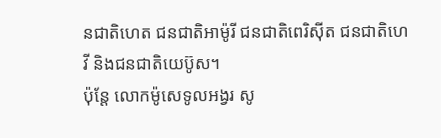នជាតិហេត ជនជាតិអាម៉ូរី ជនជាតិពេរិស៊ីត ជនជាតិហេវី និងជនជាតិយេប៊ូស។
ប៉ុន្តែ លោកម៉ូសេទូលអង្វរ សូ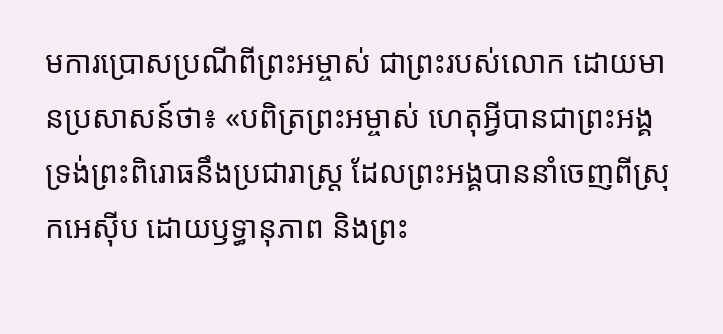មការប្រោសប្រណីពីព្រះអម្ចាស់ ជាព្រះរបស់លោក ដោយមានប្រសាសន៍ថា៖ «បពិត្រព្រះអម្ចាស់ ហេតុអ្វីបានជាព្រះអង្គទ្រង់ព្រះពិរោធនឹងប្រជារាស្ត្រ ដែលព្រះអង្គបាននាំចេញពីស្រុកអេស៊ីប ដោយឫទ្ធានុភាព និងព្រះ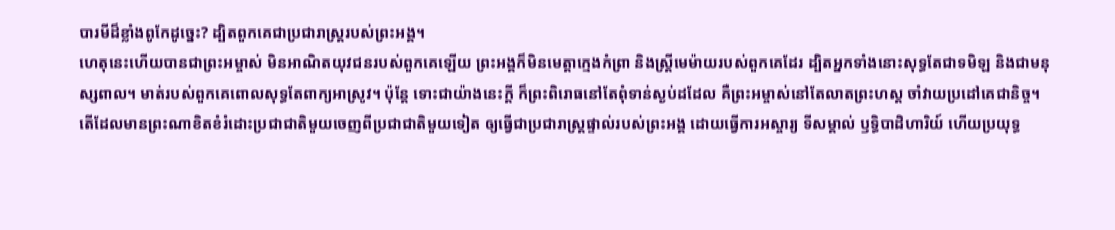បារមីដ៏ខ្លាំងពូកែដូច្នេះ? ដ្បិតពួកគេជាប្រជារាស្ត្ររបស់ព្រះអង្គ។
ហេតុនេះហើយបានជាព្រះអម្ចាស់ មិនអាណិតយុវជនរបស់ពួកគេឡើយ ព្រះអង្គក៏មិនមេត្តាក្មេងកំព្រា និងស្ត្រីមេម៉ាយរបស់ពួកគេដែរ ដ្បិតអ្នកទាំងនោះសុទ្ធតែជាទមិឡ និងជាមនុស្សពាល។ មាត់របស់ពួកគេពោលសុទ្ធតែពាក្យអាស្រូវ។ ប៉ុន្តែ ទោះជាយ៉ាងនេះក្ដី ក៏ព្រះពិរោធនៅតែពុំទាន់ស្ងប់ដដែល គឺព្រះអម្ចាស់នៅតែលាតព្រះហស្ដ ចាំវាយប្រដៅគេជានិច្ច។
តើដែលមានព្រះណាខិតខំរំដោះប្រជាជាតិមួយចេញពីប្រជាជាតិមួយទៀត ឲ្យធ្វើជាប្រជារាស្ត្រផ្ទាល់របស់ព្រះអង្គ ដោយធ្វើការអស្ចារ្យ ទីសម្គាល់ ឫទ្ធិបាដិហារិយ៍ ហើយប្រយុទ្ធ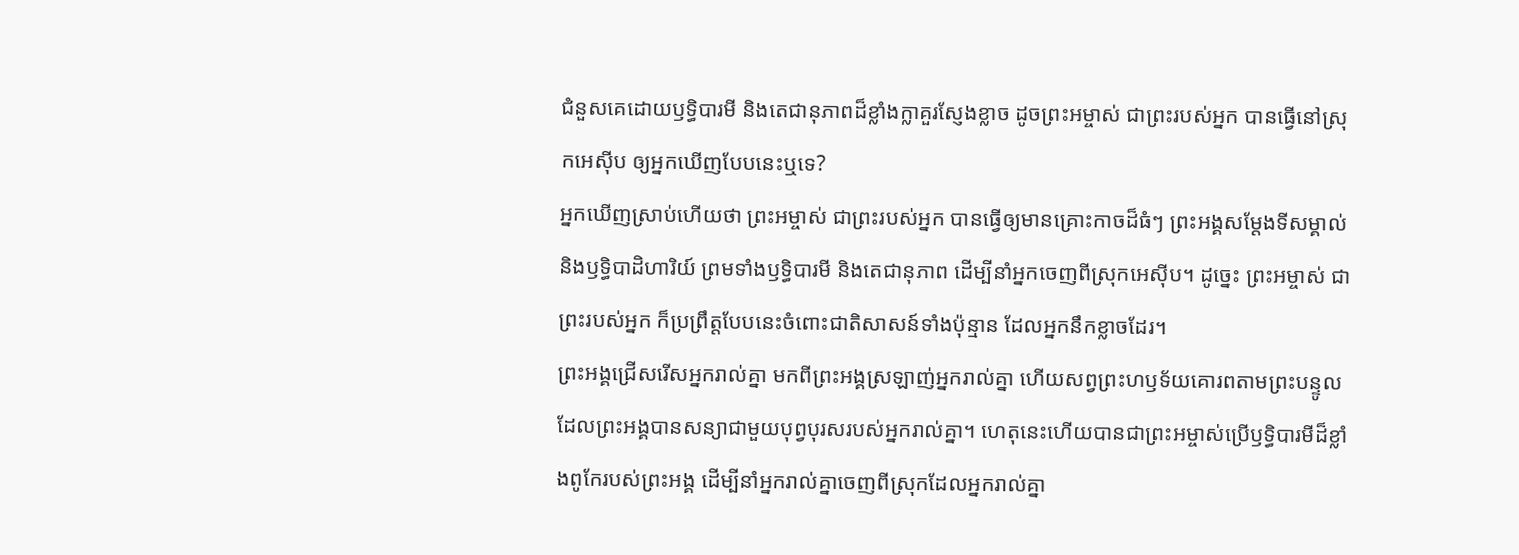ជំនួសគេដោយឫទ្ធិបារមី និងតេជានុភាពដ៏ខ្លាំងក្លាគួរស្ញែងខ្លាច ដូចព្រះអម្ចាស់ ជាព្រះរបស់អ្នក បានធ្វើនៅស្រុកអេស៊ីប ឲ្យអ្នកឃើញបែបនេះឬទេ?
អ្នកឃើញស្រាប់ហើយថា ព្រះអម្ចាស់ ជាព្រះរបស់អ្នក បានធ្វើឲ្យមានគ្រោះកាចដ៏ធំៗ ព្រះអង្គសម្តែងទីសម្គាល់ និងឫទ្ធិបាដិហារិយ៍ ព្រមទាំងឫទ្ធិបារមី និងតេជានុភាព ដើម្បីនាំអ្នកចេញពីស្រុកអេស៊ីប។ ដូច្នេះ ព្រះអម្ចាស់ ជាព្រះរបស់អ្នក ក៏ប្រព្រឹត្តបែបនេះចំពោះជាតិសាសន៍ទាំងប៉ុន្មាន ដែលអ្នកនឹកខ្លាចដែរ។
ព្រះអង្គជ្រើសរើសអ្នករាល់គ្នា មកពីព្រះអង្គស្រឡាញ់អ្នករាល់គ្នា ហើយសព្វព្រះហឫទ័យគោរពតាមព្រះបន្ទូល ដែលព្រះអង្គបានសន្យាជាមួយបុព្វបុរសរបស់អ្នករាល់គ្នា។ ហេតុនេះហើយបានជាព្រះអម្ចាស់ប្រើឫទ្ធិបារមីដ៏ខ្លាំងពូកែរបស់ព្រះអង្គ ដើម្បីនាំអ្នករាល់គ្នាចេញពីស្រុកដែលអ្នករាល់គ្នា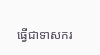ធ្វើជាទាសករ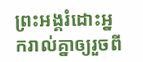ព្រះអង្គរំដោះអ្នករាល់គ្នាឲ្យរួចពី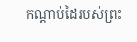កណ្ដាប់ដៃរបស់ព្រះ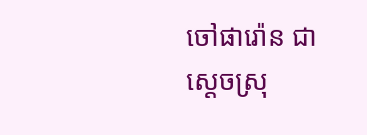ចៅផារ៉ោន ជាស្ដេចស្រុ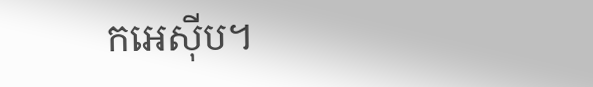កអេស៊ីប។